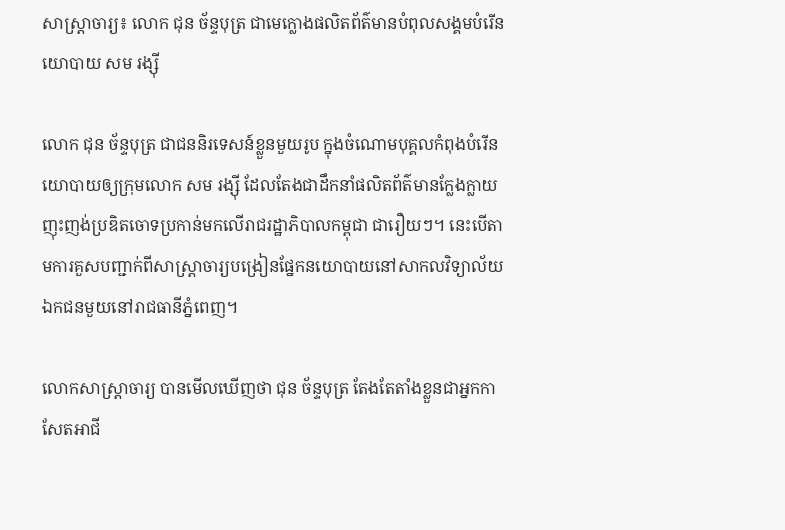សាស្ត្រាចារ្យ៖ លោក ជុន ច័ន្ទបុត្រ ជាមេក្លោងផលិតព័ត៌មានបំពុលសង្គមបំរើនយោបាយ សម រង្ស៊ី

លោក ជុន ច័ន្ទបុត្រ ជាជននិរទេសន៍ខ្លួនមួយរូប ក្នុងចំណោមបុគ្គលកំពុងបំរើនយោបាយឲ្យក្រុមលោក សម រង្ស៊ី ដែលតែងជាដឹកនាំផលិតព័ត៌មានក្លែងក្លាយ ញុះញង់ប្រឌិតចោទប្រកាន់មកលើរាជរដ្ឋាភិបាលកម្ពុជា ជារឿយៗ។ នេះបើតាមការគួសបញ្ជាក់ពីសាស្រ្តាចារ្យបង្រៀនផ្នែកនយោបាយនៅសាកលវិទ្យាល័យឯកជនមួយនៅរាជធានីភ្នំពេញ។

លោកសាស្រ្តាចារ្យ បានមើលឃើញថា ជុន ច័ន្ទបុត្រ តែងតែតាំងខ្លួនជាអ្នកកាសែតអាជី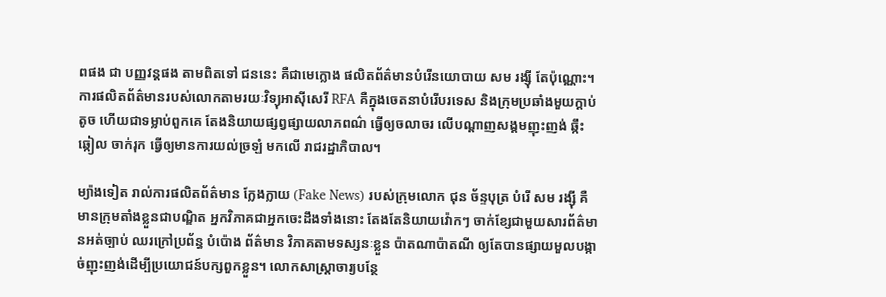ពផង ជា បញ្ញវន្តផង តាមពិតទៅ ជននេះ គឺជាមេក្លោង ផលិតព័ត៌មានបំរើនយោបាយ សម រង្ស៊ី តែប៉ុណ្ណោះ។ ការផលិតព័ត៌មានរបស់លោកតាមរយៈវិទ្យុអាស៊ីសេរី RFA គឺក្នុងចេតនាបំរើបរទេស និងក្រុមប្រឆាំងមួយក្តាប់តូច ហើយជាទម្លាប់ពួកគេ តែងនិយាយផ្សព្វផ្សាយលាភពណ៌ ធ្វើឲ្យចលាចរ លើបណ្តាញសង្គមញុះញង់ ឆ្កឹះឆ្កៀល ចាក់រុក ធ្វើឲ្យមានការយល់ច្រឡំ មកលើ រាជរដ្ឋាភិបាល។

ម្យ៉ាងទៀត រាល់ការផលិតព័ត៌មាន ក្លែងក្លាយ (Fake News) របស់ក្រុមលោក ជុន ច័ន្ទបុត្រ បំរើ សម រង្ស៊ី គឺមានក្រុមតាំងខ្លួនជាបណ្ឌិត អ្នកវិភាគជាអ្នកចេះដឹងទាំងនោះ តែងតែនិយាយវ៉ោកៗ ចាក់ខ្សែជាមួយសារព័ត៌មានអត់ច្បាប់ ឈរក្រៅប្រព័ន្ធ បំប៉ោង ព័ត៌មាន វិភាគតាមទស្សនៈខ្លួន ប៉ាតណាប៉ាតណី ឲ្យតែបានផ្សាយមួលបង្កាច់ញុះញង់ដើម្បីប្រយោជន៍បក្សពួកខ្លួន។ លោកសាស្រ្តាចារ្យបន្ថែ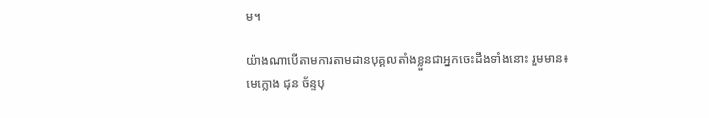ម។

យ៉ាងណាបើតាមការតាមដានបុគ្គលតាំងខ្លួនជាអ្នកចេះដឹងទាំងនោះ រួមមាន៖ មេក្លោង ជុន ច័ន្ទបុ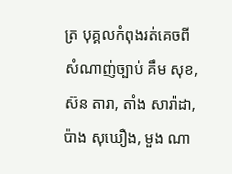ត្រ បុគ្គលកំពុងរត់គេចពីសំណាញ់ច្បាប់ គឹម សុខ, ស៊ន តារា, តាំង សារ៉ាដា, ប៉ាង សុឃឿង, មួង ណា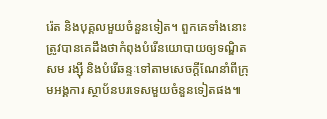រ៉េត និងបុគ្គលមួយចំនួនទៀត។ ពួកគេទាំងនោះត្រូវបានគេដឹងថាកំពុងបំរើនយោបាយឲ្យទណ្ឌិត សម រង្ស៊ី និងបំរើឆន្ទៈទៅតាមសេចក្តីណែនាំពីក្រុមអង្គការ ស្ថាប័នបរទេសមួយចំនួនទៀតផង៕